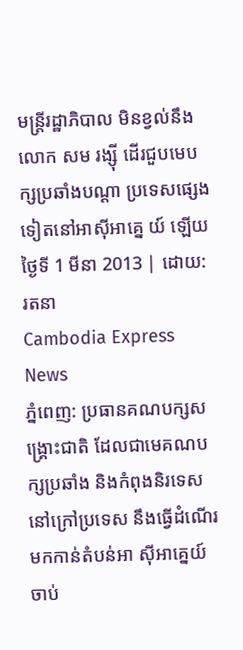មន្ត្រីរដ្ឋាភិបាល មិនខ្វល់នឹងលោក សម រង្ស៊ី ដើរជួបមេបក្សប្រឆាំងបណ្តា ប្រទេសផ្សេងទៀតនៅអាស៊ីអាគ្នេ យ៍ ឡើយ
ថ្ងៃទី 1 មីនា 2013 | ដោយ: រតនា
Cambodia Express News
ភ្នំពេញ: ប្រធានគណបក្សសង្គ្រោះជាតិ ដែលជាមេគណបក្សប្រឆាំង និងកំពុងនិរទេសនៅក្រៅប្រទេស នឹងធ្វើដំណើរមកកាន់តំបន់អា ស៊ីអាគ្នេយ៍ ចាប់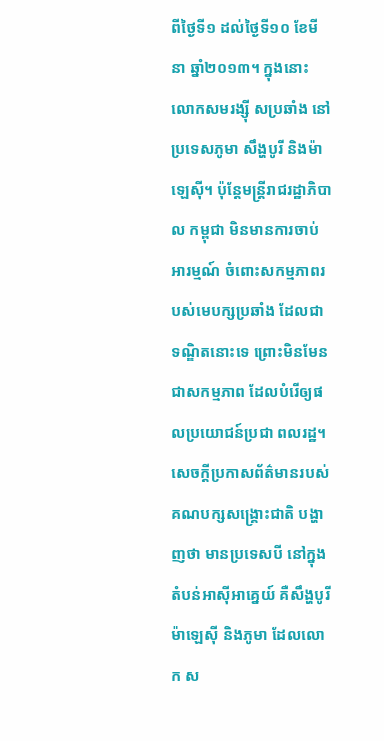ពីថ្ងៃទី១ ដល់ថ្ងៃទី១០ ខែមីនា ឆ្នាំ២០១៣។ ក្នុងនោះ លោកសមរង្ស៊ី សប្រឆាំង នៅប្រទេសភូមា សឹង្ហបូរី និងម៉ាឡេស៊ី។ ប៉ុន្តែមន្ត្រីរាជរដ្ឋាភិបាល កម្ពុជា មិនមានការចាប់អារម្មណ៍ ចំពោះសកម្មភាពរបស់មេបក្សប្រឆាំង ដែលជាទណ្ឌិតនោះទេ ព្រោះមិនមែនជាសកម្មភាព ដែលបំរើឲ្យផលប្រយោជន៍ប្រជា ពលរដ្ឋ។
សេចក្តីប្រកាសព័ត៌មានរបស់ គណបក្សសង្គ្រោះជាតិ បង្ហាញថា មានប្រទេសបី នៅក្នុងតំបន់អាស៊ីអាគ្នេយ៍ គឺសឹង្ហបូរី ម៉ាឡេស៊ី និងភូមា ដែលលោក ស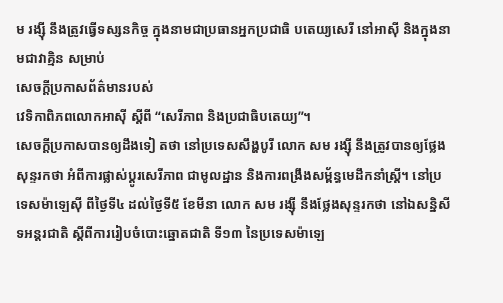ម រង្ស៊ី នឹងត្រូវធ្វើទស្សនកិច្ច ក្នុងនាមជាប្រធានអ្នកប្រជាធិ បតេយ្យសេរី នៅអាស៊ី និងក្នុងនាមជាវាគ្មិន សម្រាប់
សេចក្តីប្រកាសព័ត៌មានរបស់
វេទិកាពិភពលោកអាស៊ី ស្តីពី “សេរីភាព និងប្រជាធិបតេយ្យ”។
សេចក្តីប្រកាសបានឲ្យដឹងទៀ តថា នៅប្រទេសសឹង្ហបូរី លោក សម រង្ស៊ី នឹងត្រូវបានឲ្យថ្លែងសុន្ទរកថា អំពីការផ្លាស់ប្តូរសេរីភាព ជាមូលដ្ឋាន និងការពង្រឹងសម្ព័ន្ធមេដឹកនាំស្ត្រី។ នៅប្រទេសម៉ាឡេស៊ី ពីថ្ងៃទី៤ ដល់ថ្ងៃទី៥ ខែមីនា លោក សម រង្ស៊ី នឹងថ្លែងសុន្ទរកថា នៅឯសន្និសីទអន្តរជាតិ ស្តីពីការរៀបចំបោះឆ្នោតជាតិ ទី១៣ នៃប្រទេសម៉ាឡេ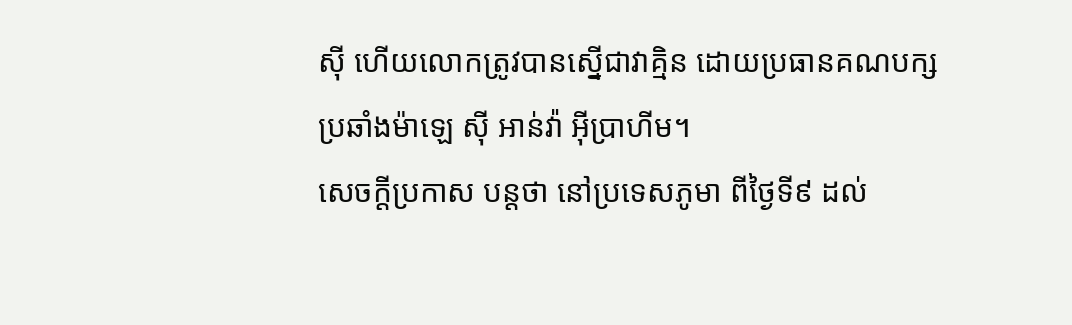ស៊ី ហើយលោកត្រូវបានស្នើជាវាគ្មិន ដោយប្រធានគណបក្សប្រឆាំងម៉ាឡេ ស៊ី អាន់វ៉ា អ៊ីប្រាហីម។
សេចក្តីប្រកាស បន្តថា នៅប្រទេសភូមា ពីថ្ងៃទី៩ ដល់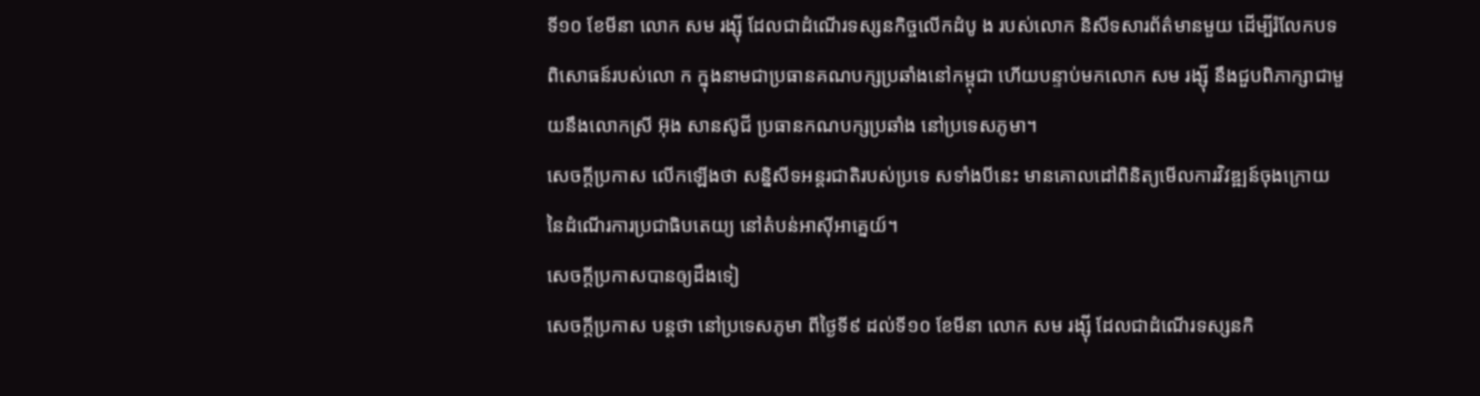ទី១០ ខែមីនា លោក សម រង្ស៊ី ដែលជាដំណើរទស្សនកិច្ចលើកដំបូ ង របស់លោក និសីទសារព័ត៌មានមួយ ដើម្បីរំលែកបទពិសោធន៍របស់លោ ក ក្នុងនាមជាប្រធានគណបក្សប្រឆាំងនៅកម្ពុជា ហើយបន្ទាប់មកលោក សម រង្ស៊ី នឹងជួបពិភាក្សាជាមួយនឹងលោកស្រី អ៊ុង សានស៊ូជី ប្រធានកណបក្សប្រឆាំង នៅប្រទេសភូមា។
សេចក្តីប្រកាស លើកឡើងថា សន្និសីទអន្តរជាតិរបស់ប្រទេ សទាំងបីនេះ មានគោលដៅពិនិត្យមើលការវិវឌ្ឍន៍ចុងក្រោយ នៃដំណើរការប្រជាធិបតេយ្យ នៅតំបន់អាស៊ីអាគ្នេយ៍។
សេចក្តីប្រកាសបានឲ្យដឹងទៀ
សេចក្តីប្រកាស បន្តថា នៅប្រទេសភូមា ពីថ្ងៃទី៩ ដល់ទី១០ ខែមីនា លោក សម រង្ស៊ី ដែលជាដំណើរទស្សនកិ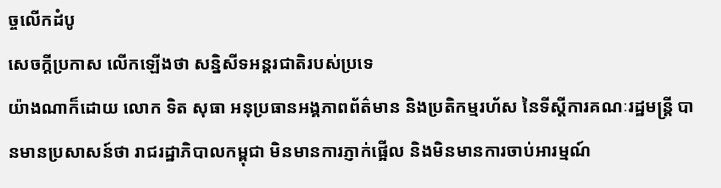ច្ចលើកដំបូ
សេចក្តីប្រកាស លើកឡើងថា សន្និសីទអន្តរជាតិរបស់ប្រទេ
យ៉ាងណាក៏ដោយ លោក ទិត សុធា អនុប្រធានអង្គភាពព័ត៌មាន និងប្រតិកម្មរហ័ស នៃទីស្តីការគណៈរដ្ឋមន្ត្រី បានមានប្រសាសន៍ថា រាជរដ្ឋាភិបាលកម្ពុជា មិនមានការភ្ញាក់ផ្អើល និងមិនមានការចាប់អារម្មណ៍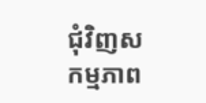ជុំវិញសកម្មភាព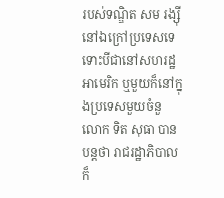របស់ទណ្ឌិត សម រង្ស៊ី នៅឯក្រៅប្រទេសទេ ទោះបីជានៅសហរដ្ឋអាមេរិក ឬមួយក៏នៅក្នុងប្រទេសមួយចំនួ
លោក ទិត សុធា បានបន្តថា រាជរដ្ឋាភិបាលក៏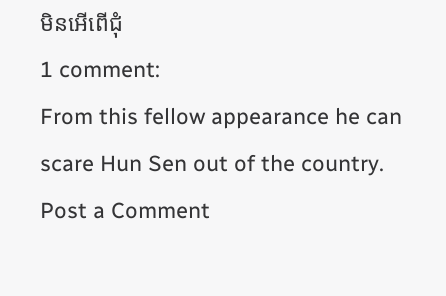មិនអើពើជុំ
1 comment:
From this fellow appearance he can scare Hun Sen out of the country.
Post a Comment